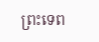ព្រះទេព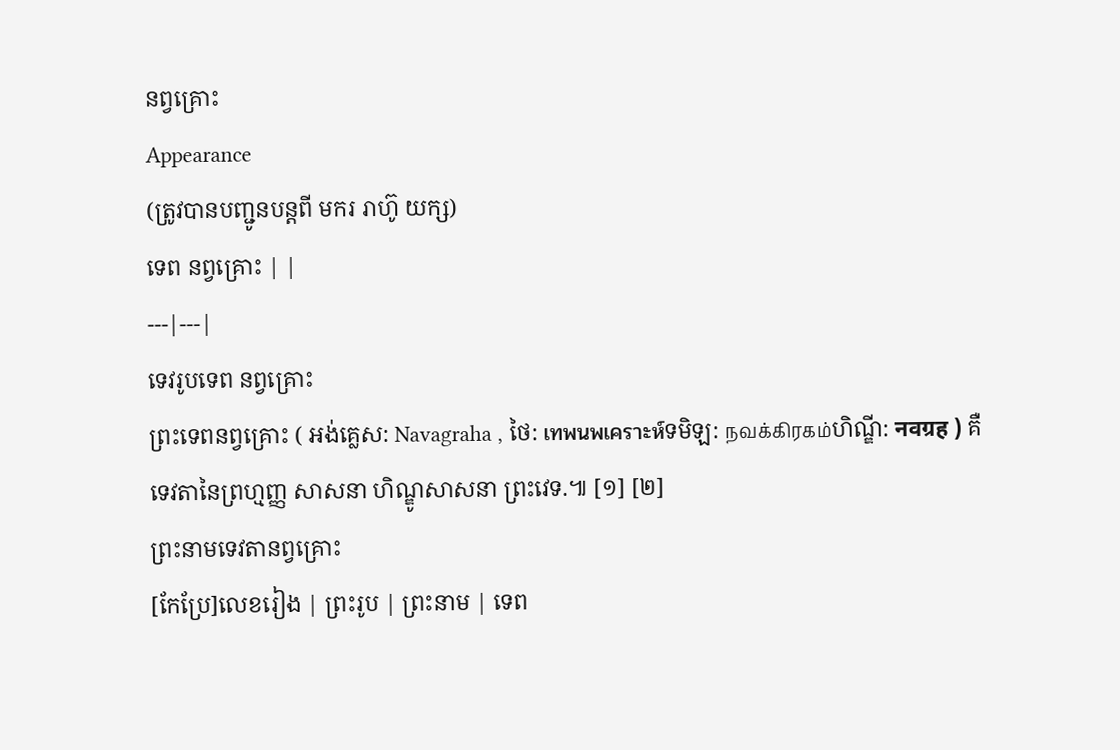នព្វគ្រោះ
Appearance
(ត្រូវបានបញ្ជូនបន្តពី មករ រាហ៊ូ យក្ស)
ទេព នព្វគ្រោះ | |
---|---|
ទេវរូបទេព នព្វគ្រោះ
ព្រះទេពនព្វគ្រោះ ( អង់គ្លេស: Navagraha , ថៃ: เทพนพเคราะห์ទមិឡ: நவக்கிரகம்ហិណ្ឌី: नवग्रह ) គឺ ទេវតានៃព្រហ្មញ្ញ សាសនា ហិណ្ឌូសាសនា ព្រះវេទ.៕ [១] [២]
ព្រះនាមទេវតានព្វគ្រោះ
[កែប្រែ]លេខរៀង | ព្រះរូប | ព្រះនាម | ទេព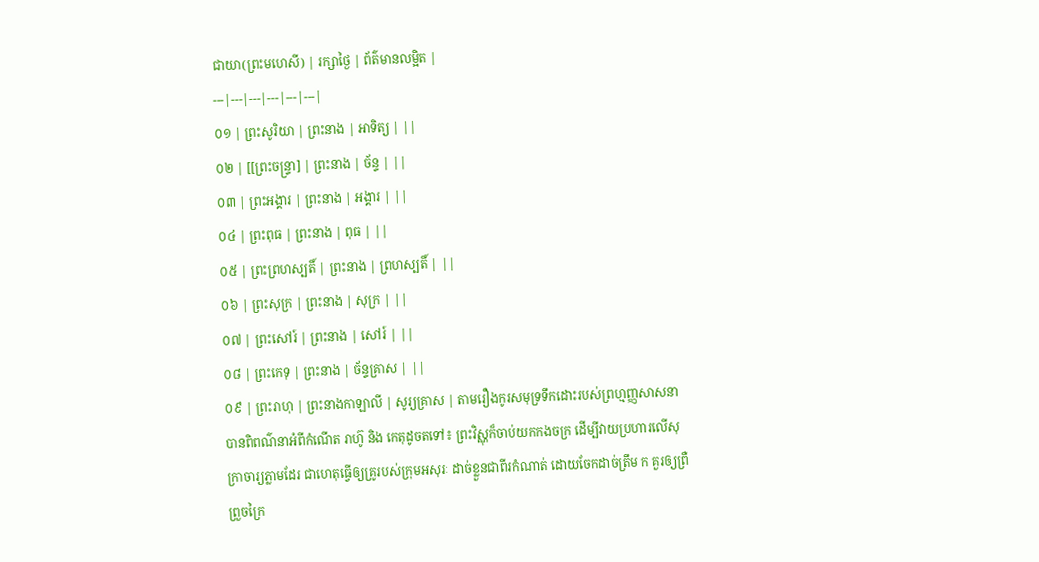ជាយា(ព្រះមហេសី) | រក្សាថ្ងៃ | ព័ត៌មានលម្អិត |
---|---|---|---|---|---|
០១ | ព្រះសូរិយា | ព្រះនាង | អាទិត្យ | ||
០២ | [[ព្រះចន្ទ្រា] | ព្រះនាង | ច័ន្ទ | ||
០៣ | ព្រះអង្គារ | ព្រះនាង | អង្គារ | ||
០៤ | ព្រះពុធ | ព្រះនាង | ពុធ | ||
០៥ | ព្រះព្រហស្បតិ៍ | ព្រះនាង | ព្រហស្បតិ៍ | ||
០៦ | ព្រះសុក្រ | ព្រះនាង | សុក្រ | ||
០៧ | ព្រះសៅរ៍ | ព្រះនាង | សៅរ៍ | ||
០៨ | ព្រះកេទុ | ព្រះនាង | ច័ន្ទគ្រាស | ||
០៩ | ព្រះរាហុ | ព្រះនាងកាឡាលី | សូរ្យគ្រាស | តាមរឿងកូរសមុទ្រទឹកដោះរបស់ព្រហ្មញ្ញសាសនាបានពិពណ៌នាអំពីកំណើត រាហ៊ូ និង កេតុដូចតទៅ៖ ព្រះវិស្ណុក៏ចាប់យកកងចក្រ ដើម្បីវាយប្រហារលើសុក្រាចារ្យភ្លាមដែរ ជាហេតុធ្វើឲ្យគ្រូរបស់ក្រុមអសុរៈ ដាច់ខ្លួនជាពីរកំណាត់ ដោយចែកដាច់ត្រឹម ក គួរឲ្យព្រឺព្រួចក្រៃ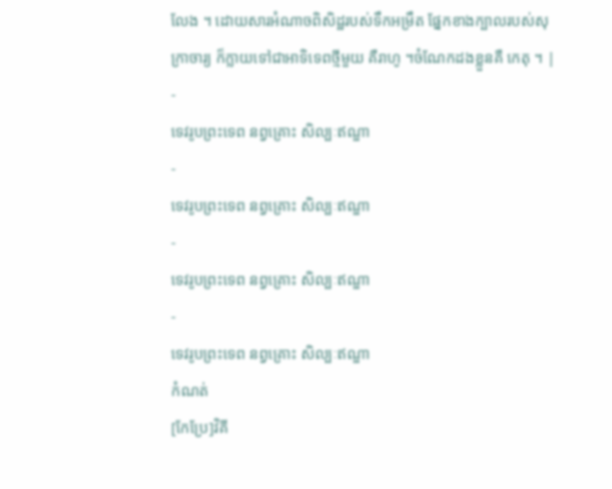លែង ។ ដោយសារអំណាចពិសិដ្ឋរបស់ទឹកអម្រឹត ផ្នែកខាងក្បាលរបស់សុក្រាចារ្យ ក៏ក្លាយទៅជាអាទិទេពថ្មីមួយ គឺរាហូ ។ចំណែកដងខ្លួនគឺ កេតុ ។ |
-
ទេវរូបព្រះទេព នព្វគ្រោះ សិល្បៈឥណ្ឌា
-
ទេវរូបព្រះទេព នព្វគ្រោះ សិល្បៈឥណ្ឌា
-
ទេវរូបព្រះទេព នព្វគ្រោះ សិល្បៈឥណ្ឌា
-
ទេវរូបព្រះទេព នព្វគ្រោះ សិល្បៈឥណ្ឌា
កំណត់
[កែប្រែ]វិគី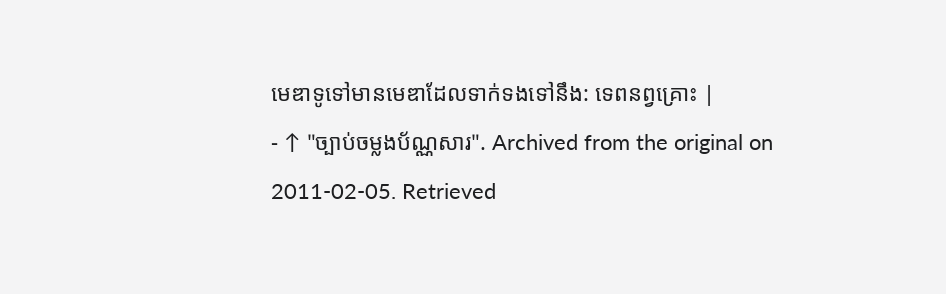មេឌាទូទៅមានមេឌាដែលទាក់ទងទៅនឹង: ទេពនព្វគ្រោះ |
- ↑ "ច្បាប់ចម្លងប័ណ្ណសារ". Archived from the original on 2011-02-05. Retrieved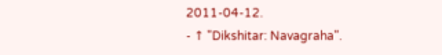2011-04-12.
- ↑ "Dikshitar: Navagraha".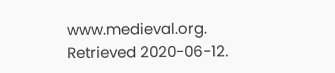www.medieval.org. Retrieved 2020-06-12.